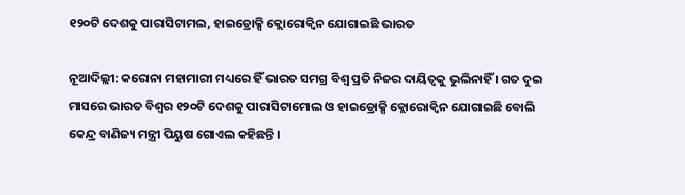୧୨୦ଟି ଦେଶକୁ ପାରାସିଟାମଲ, ହାଇଡ୍ରୋକ୍ସି କ୍ଲୋରୋକ୍ୱିନ ଯୋଗାଇଛି ଭାରତ

ନୂଆଦିଲ୍ଲୀ: କରୋନା ମହାମାରୀ ମଧ୍ୟରେ ହିଁ ଭାରତ ସମଗ୍ର ବିଶ୍ୱ ପ୍ରତି ନିଜର ଦାୟିତ୍ୱକୁ ଭୁଲିନାହିଁ । ଗତ ଦୁଇ ମାସରେ ଭାରତ ବିଶ୍ୱର ୧୨୦ଟି ଦେଶକୁ ପାରାସିଟାମୋଲ ଓ ହାଇଡ୍ରୋକ୍ସି କ୍ଲୋରୋକ୍ୱିନ ଯୋଗାଇଛି ବୋଲି କେନ୍ଦ୍ର ବାଣିଜ୍ୟ ମନ୍ତ୍ରୀ ପିୟୁଷ ଗୋଏଲ କହିଛନ୍ତି ।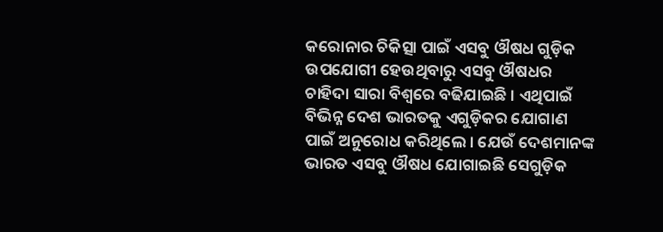କରୋନାର ଚିକିତ୍ସା ପାଇଁ ଏସବୁ ଔଷଧ ଗୁଡ଼ିକ ଉପଯୋଗୀ ହେଉଥିବାରୁ ଏସବୁ ଔଷଧର ଚାହିଦା ସାରା ବିଶ୍ୱରେ ବଢିଯାଇଛି । ଏଥିପାଇଁ ବିଭିନ୍ନ ଦେଶ ଭାରତକୁ ଏଗୁଡ଼ିକର ଯୋଗାଣ ପାଇଁ ଅନୁରୋଧ କରିଥିଲେ । ଯେଉଁ ଦେଶମାନଙ୍କ ଭାରତ ଏସବୁ ଔଷଧ ଯୋଗାଇଛି ସେଗୁଡ଼ିକ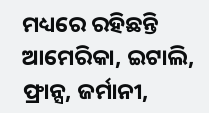ମଧ୍ୟରେ ରହିଛନ୍ତି ଆମେରିକା, ଇଟାଲି, ଫ୍ରାନ୍ସ, ଜର୍ମାନୀ,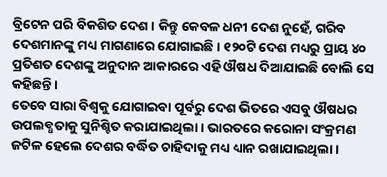ବ୍ରିଟେନ ପରି ବିକଶିତ ଦେଶ । କିନ୍ତୁ କେବଳ ଧନୀ ଦେଶ ନୁହେଁ, ଗରିବ ଦେଶମାନଙ୍କୁ ମଧ୍ୟ ମାଗଣାରେ ଯୋଗାଇଛି । ୧୨୦ଟି ଦେଶ ମଧ୍ୟରୁ ପ୍ରାୟ ୪୦ ପ୍ରତିଶତ ଦେଶଙ୍କୁ ଅନୁଦାନ ଆକାରରେ ଏହି ଔଷଧ ଦିଆଯାଇଛି ବୋଲି ସେ କହିଛନ୍ତି ।
ତେବେ ସାରା ବିଶ୍ୱକୁ ଯୋଗାଇବା ପୂର୍ବରୁ ଦେଶ ଭିତରେ ଏସବୁ ଔଷଧର ଉପଲବ୍ଧତାକୁ ସୁନିଶ୍ଚିତ କରାଯାଇଥିଲା । ଭାରତରେ କରୋନା ସଂକ୍ରମଣ ଜଟିଳ ହେଲେ ଦେଶର ବର୍ଦ୍ଧିତ ଚାହିଦାକୁ ମଧ୍ୟ ଧ୍ୟାନ ରଖାଯାଇଥିଲା ।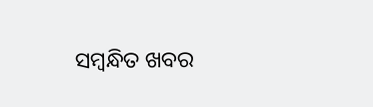ସମ୍ବନ୍ଧିତ ଖବର